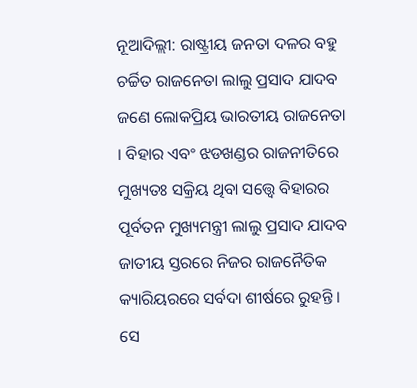ନୂଆଦିଲ୍ଲୀ: ରାଷ୍ଟ୍ରୀୟ ଜନତା ଦଳର ବହୁ ଚର୍ଚ୍ଚିତ ରାଜନେତା ଲାଲୁ ପ୍ରସାଦ ଯାଦବ ଜଣେ ଲୋକପ୍ରିୟ ଭାରତୀୟ ରାଜନେତା । ବିହାର ଏବଂ ଝଡଖଣ୍ଡର ରାଜନୀତିରେ ମୁଖ୍ୟତଃ ସକ୍ରିୟ ଥିବା ସତ୍ତ୍ୱେ ବିହାରର ପୂର୍ବତନ ମୁଖ୍ୟମନ୍ତ୍ରୀ ଲାଲୁ ପ୍ରସାଦ ଯାଦବ ଜାତୀୟ ସ୍ତରରେ ନିଜର ରାଜନୈତିକ କ୍ୟାରିୟରରେ ସର୍ବଦା ଶୀର୍ଷରେ ରୁହନ୍ତି । ସେ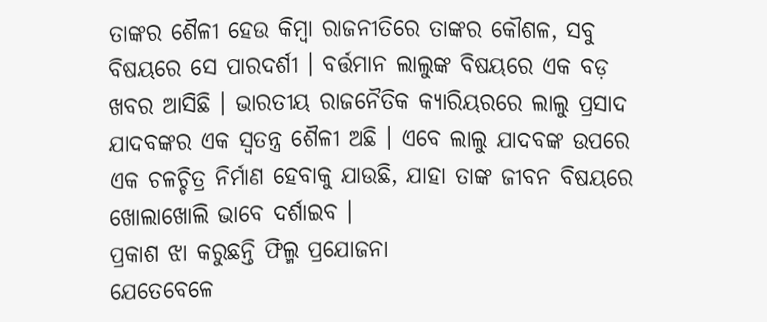ତାଙ୍କର ଶୈଳୀ ହେଉ କିମ୍ବା ରାଜନୀତିରେ ତାଙ୍କର କୌଶଳ, ସବୁ ବିଷୟରେ ସେ ପାରଦର୍ଶୀ । ବର୍ତ୍ତମାନ ଲାଲୁଙ୍କ ବିଷୟରେ ଏକ ବଡ଼ ଖବର ଆସିଛି । ଭାରତୀୟ ରାଜନୈତିକ କ୍ୟାରିୟରରେ ଲାଲୁ ପ୍ରସାଦ ଯାଦବଙ୍କର ଏକ ସ୍ୱତନ୍ତ୍ର ଶୈଳୀ ଅଛି । ଏବେ ଲାଲୁ ଯାଦବଙ୍କ ଉପରେ ଏକ ଚଳଚ୍ଚିତ୍ର ନିର୍ମାଣ ହେବାକୁ ଯାଉଛି, ଯାହା ତାଙ୍କ ଜୀବନ ବିଷୟରେ ଖୋଲାଖୋଲି ଭାବେ ଦର୍ଶାଇବ ।
ପ୍ରକାଶ ଝା କରୁଛନ୍ତି ଫିଲ୍ମ ପ୍ରଯୋଜନା
ଯେତେବେଳେ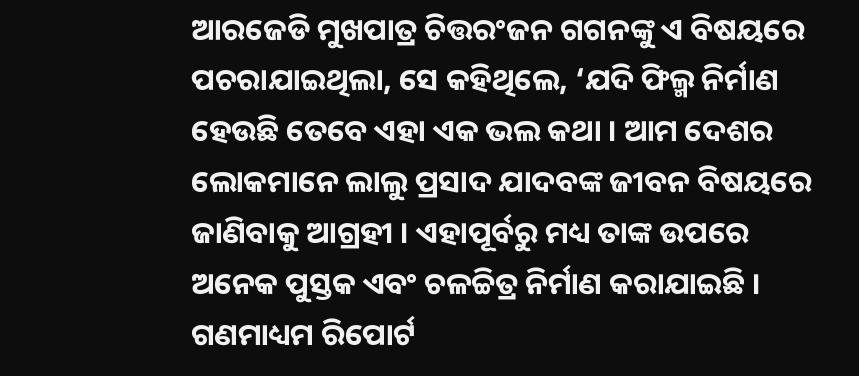ଆରଜେଡି ମୁଖପାତ୍ର ଚିତ୍ତରଂଜନ ଗଗନଙ୍କୁ ଏ ବିଷୟରେ ପଚରାଯାଇଥିଲା, ସେ କହିଥିଲେ, ‘ଯଦି ଫିଲ୍ମ ନିର୍ମାଣ ହେଉଛି ତେବେ ଏହା ଏକ ଭଲ କଥା । ଆମ ଦେଶର ଲୋକମାନେ ଲାଲୁ ପ୍ରସାଦ ଯାଦବଙ୍କ ଜୀବନ ବିଷୟରେ ଜାଣିବାକୁ ଆଗ୍ରହୀ । ଏହାପୂର୍ବରୁ ମଧ୍ୟ ତାଙ୍କ ଉପରେ ଅନେକ ପୁସ୍ତକ ଏବଂ ଚଳଚ୍ଚିତ୍ର ନିର୍ମାଣ କରାଯାଇଛି । ଗଣମାଧ୍ୟମ ରିପୋର୍ଟ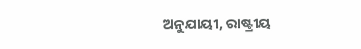ଅନୁଯାୟୀ, ରାଷ୍ଟ୍ରୀୟ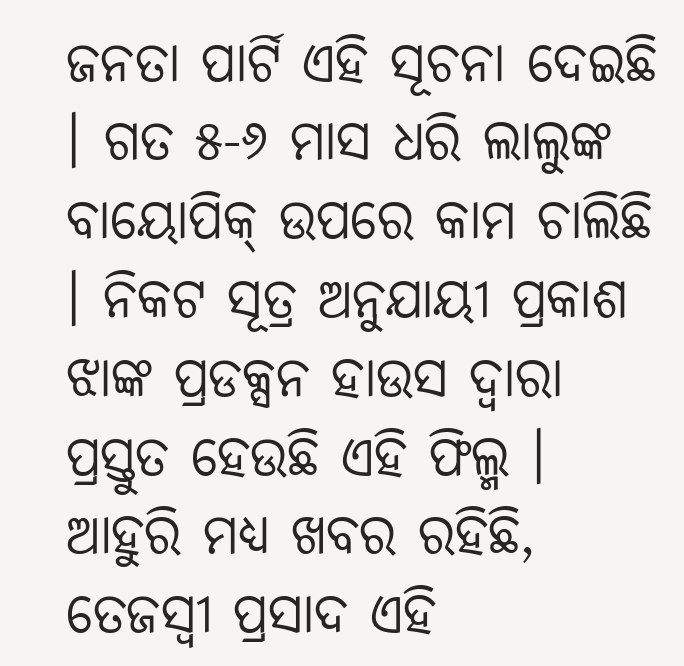ଜନତା ପାର୍ଟି ଏହି ସୂଚନା ଦେଇଛି । ଗତ ୫-୬ ମାସ ଧରି ଲାଲୁଙ୍କ ବାୟୋପିକ୍ ଉପରେ କାମ ଚାଲିଛି । ନିକଟ ସୂତ୍ର ଅନୁଯାୟୀ ପ୍ରକାଶ ଝାଙ୍କ ପ୍ରଡକ୍ସନ ହାଉସ ଦ୍ୱାରା ପ୍ରସ୍ତୁତ ହେଉଛି ଏହି ଫିଲ୍ମ । ଆହୁରି ମଧ୍ୟ ଖବର ରହିଛି, ତେଜସ୍ୱୀ ପ୍ରସାଦ ଏହି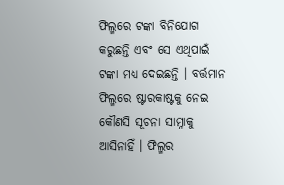ଫିଲ୍ମରେ ଟଙ୍କା ବିନିଯୋଗ କରୁଛନ୍ତି ଏବଂ ସେ ଏଥିପାଇଁ ଟଙ୍କା ମଧ୍ୟ ଦେଇଛନ୍ତି । ବର୍ତ୍ତମାନ ଫିଲ୍ମରେ ଷ୍ଟାରକାଷ୍ଟକୁ ନେଇ କୌଣସି ସୂଚନା ସାମ୍ନାକୁ ଆସିନାହିଁ । ଫିଲ୍ମର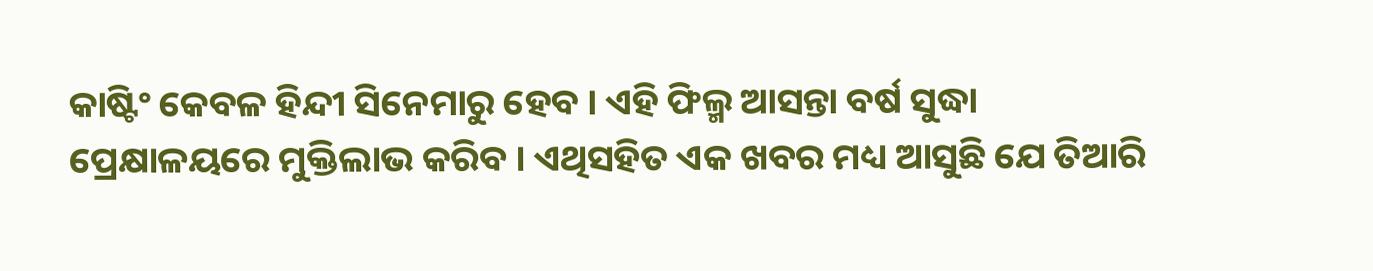କାଷ୍ଟିଂ କେବଳ ହିନ୍ଦୀ ସିନେମାରୁ ହେବ । ଏହି ଫିଲ୍ମ ଆସନ୍ତା ବର୍ଷ ସୁଦ୍ଧା ପ୍ରେକ୍ଷାଳୟରେ ମୁକ୍ତିଲାଭ କରିବ । ଏଥିସହିତ ଏକ ଖବର ମଧ୍ୟ ଆସୁଛି ଯେ ତିଆରି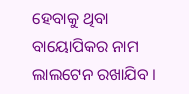ହେବାକୁ ଥିବା ବାୟୋପିକର ନାମ ଲାଲଟେନ ରଖାଯିବ ।